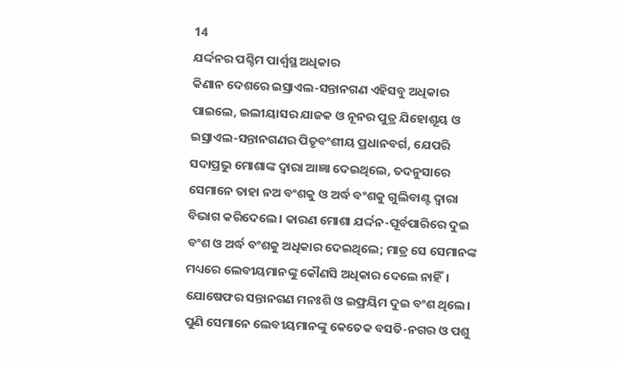14
ଯର୍ଦ୍ଦନର ପଶ୍ଚିମ ପାର୍ଶ୍ୱସ୍ଥ ଅଧିକାର
କିଣାନ ଦେଶରେ ଇସ୍ରାଏଲ-ସନ୍ତାନଗଣ ଏହିସବୁ ଅଧିକାର ପାଇଲେ, ଇଲୀୟାସର ଯାଜକ ଓ ନୂନର ପୁତ୍ର ଯିହୋଶୂୟ ଓ ଇସ୍ରାଏଲ-ସନ୍ତାନଗଣର ପିତୃବଂଶୀୟ ପ୍ରଧାନବର୍ଗ, ଯେପରି ସଦାପ୍ରଭୁ ମୋଶାଙ୍କ ଦ୍ୱାରା ଆଜ୍ଞା ଦେଇଥିଲେ, ତଦନୁସାରେ ସେମାନେ ତାହା ନଅ ବଂଶକୁ ଓ ଅର୍ଦ୍ଧ ବଂଶକୁ ଗୁଲିବାଣ୍ଟ ଦ୍ୱାରା ବିଭାଗ କରିଦେଲେ। କାରଣ ମୋଶା ଯର୍ଦ୍ଦନ-ପୂର୍ବପାରିରେ ଦୁଇ ବଂଶ ଓ ଅର୍ଦ୍ଧ ବଂଶକୁ ଅଧିକାର ଦେଇଥିଲେ; ମାତ୍ର ସେ ସେମାନଙ୍କ ମଧ୍ୟରେ ଲେବୀୟମାନଙ୍କୁ କୌଣସି ଅଧିକାର ଦେଲେ ନାହିଁ। ଯୋଷେଫର ସନ୍ତାନଗଣ ମନଃଶି ଓ ଇଫ୍ରୟିମ ଦୁଇ ବଂଶ ଥିଲେ। ପୁଣି ସେମାନେ ଲେବୀୟମାନଙ୍କୁ କେତେକ ବସତି-ନଗର ଓ ପଶୁ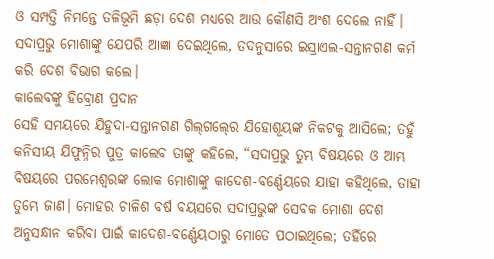ଓ ସମ୍ପତ୍ତି ନିମନ୍ତେ ତଳିଭୂମି ଛଡ଼ା ଦେଶ ମଧ୍ୟରେ ଆଉ କୌଣସି ଅଂଶ ଦେଲେ ନାହିଁ। ସଦାପ୍ରଭୁ ମୋଶାଙ୍କୁ ଯେପରି ଆଜ୍ଞା ଦେଇଥିଲେ, ତଦନୁସାରେ ଇସ୍ରାଏଲ-ସନ୍ତାନଗଣ କର୍ମ କରି ଦେଶ ବିଭାଗ କଲେ।
କାଲେବଙ୍କୁ ହିବ୍ରୋଣ ପ୍ରଦାନ
ସେହି ସମୟରେ ଯିହୁଦା-ସନ୍ତାନଗଣ ଗିଲ୍‍ଗଲ୍‍ରେ ଯିହୋଶୂୟଙ୍କ ନିକଟକୁ ଆସିଲେ; ତହୁଁ କନିସୀୟ ଯିଫୁନ୍ନିର ପୁତ୍ର କାଲେବ ତାଙ୍କୁ କହିଲେ, “ସଦାପ୍ରଭୁ ତୁମ୍ଭ ବିଷୟରେ ଓ ଆମ୍ଭ ବିଷୟରେ ପରମେଶ୍ୱରଙ୍କ ଲୋକ ମୋଶାଙ୍କୁ କାଦେଶ-ବର୍ଣ୍ଣେୟରେ ଯାହା କହିଥିଲେ, ତାହା ତୁମ୍ଭେ ଜାଣ। ମୋହର ଚାଳିଶ ବର୍ଷ ବୟସରେ ସଦାପ୍ରଭୁଙ୍କ ସେବକ ମୋଶା ଦେଶ ଅନୁସନ୍ଧାନ କରିବା ପାଇଁ କାଦେଶ-ବର୍ଣ୍ଣେୟଠାରୁ ମୋତେ ପଠାଇଥିଲେ; ତହିଁରେ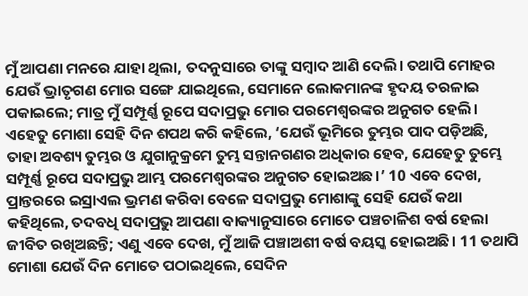ମୁଁ ଆପଣା ମନରେ ଯାହା ଥିଲା, ତଦନୁସାରେ ତାଙ୍କୁ ସମ୍ବାଦ ଆଣି ଦେଲି। ତଥାପି ମୋହର ଯେଉଁ ଭ୍ରାତୃଗଣ ମୋର ସଙ୍ଗେ ଯାଇଥିଲେ, ସେମାନେ ଲୋକମାନଙ୍କ ହୃଦୟ ତରଳାଇ ପକାଇଲେ; ମାତ୍ର ମୁଁ ସମ୍ପୂର୍ଣ୍ଣ ରୂପେ ସଦାପ୍ରଭୁ ମୋର ପରମେଶ୍ୱରଙ୍କର ଅନୁଗତ ହେଲି। ଏହେତୁ ମୋଶା ସେହି ଦିନ ଶପଥ କରି କହିଲେ, ‘ଯେଉଁ ଭୂମିରେ ତୁମ୍ଭର ପାଦ ପଡ଼ିଅଛି, ତାହା ଅବଶ୍ୟ ତୁମ୍ଭର ଓ ଯୁଗାନୁକ୍ରମେ ତୁମ୍ଭ ସନ୍ତାନଗଣର ଅଧିକାର ହେବ, ଯେହେତୁ ତୁମ୍ଭେ ସମ୍ପୂର୍ଣ୍ଣ ରୂପେ ସଦାପ୍ରଭୁ ଆମ୍ଭ ପରମେଶ୍ୱରଙ୍କର ଅନୁଗତ ହୋଇଅଛ।’ 10 ଏବେ ଦେଖ, ପ୍ରାନ୍ତରରେ ଇସ୍ରାଏଲ ଭ୍ରମଣ କରିବା ବେଳେ ସଦାପ୍ରଭୁ ମୋଶାଙ୍କୁ ସେହି ଯେଉଁ କଥା କହିଥିଲେ, ତଦବଧି ସଦାପ୍ରଭୁ ଆପଣା ବାକ୍ୟାନୁସାରେ ମୋତେ ପଞ୍ଚଚାଳିଶ ବର୍ଷ ହେଲା ଜୀବିତ ରଖିଅଛନ୍ତି; ଏଣୁ ଏବେ ଦେଖ, ମୁଁ ଆଜି ପଞ୍ଚାଅଶୀ ବର୍ଷ ବୟସ୍କ ହୋଇଅଛି। 11 ତଥାପି ମୋଶା ଯେଉଁ ଦିନ ମୋତେ ପଠାଇଥିଲେ, ସେଦିନ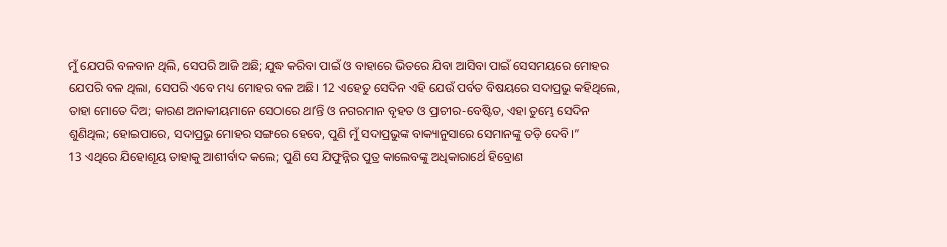ମୁଁ ଯେପରି ବଳବାନ ଥିଲି, ସେପରି ଆଜି ଅଛି; ଯୁଦ୍ଧ କରିବା ପାଇଁ ଓ ବାହାରେ ଭିତରେ ଯିବା ଆସିବା ପାଇଁ ସେସମୟରେ ମୋହର ଯେପରି ବଳ ଥିଲା, ସେପରି ଏବେ ମଧ୍ୟ ମୋହର ବଳ ଅଛି। 12 ଏହେତୁ ସେଦିନ ଏହି ଯେଉଁ ପର୍ବତ ବିଷୟରେ ସଦାପ୍ରଭୁ କହିଥିଲେ, ତାହା ମୋତେ ଦିଅ; କାରଣ ଅନାକୀୟମାନେ ସେଠାରେ ଥାʼନ୍ତି ଓ ନଗରମାନ ବୃହତ ଓ ପ୍ରାଚୀର-ବେଷ୍ଟିତ, ଏହା ତୁମ୍ଭେ ସେଦିନ ଶୁଣିଥିଲ; ହୋଇପାରେ, ସଦାପ୍ରଭୁ ମୋହର ସଙ୍ଗରେ ହେବେ, ପୁଣି ମୁଁ ସଦାପ୍ରଭୁଙ୍କ ବାକ୍ୟାନୁସାରେ ସେମାନଙ୍କୁ ତଡ଼ି ଦେବି।”
13 ଏଥିରେ ଯିହୋଶୂୟ ତାହାକୁ ଆଶୀର୍ବାଦ କଲେ; ପୁଣି ସେ ଯିଫୁନ୍ନିର ପୁତ୍ର କାଲେବଙ୍କୁ ଅଧିକାରାର୍ଥେ ହିବ୍ରୋଣ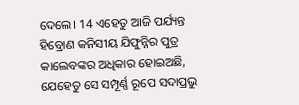ଦେଲେ। 14 ଏହେତୁ ଆଜି ପର୍ଯ୍ୟନ୍ତ ହିବ୍ରୋଣ କନିସୀୟ ଯିଫୁନ୍ନିର ପୁତ୍ର କାଲେବଙ୍କର ଅଧିକାର ହୋଇଅଛି, ଯେହେତୁ ସେ ସମ୍ପୂର୍ଣ୍ଣ ରୂପେ ସଦାପ୍ରଭୁ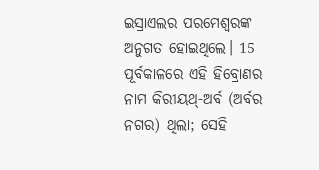ଇସ୍ରାଏଲର ପରମେଶ୍ୱରଙ୍କ ଅନୁଗତ ହୋଇଥିଲେ। 15 ପୂର୍ବକାଳରେ ଏହି ହିବ୍ରୋଣର ନାମ କିରୀୟଥ୍‍-ଅର୍ବ (ଅର୍ବର ନଗର) ଥିଲା; ସେହି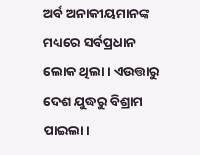ଅର୍ବ ଅନାକୀୟମାନଙ୍କ ମଧ୍ୟରେ ସର୍ବପ୍ରଧାନ ଲୋକ ଥିଲା। ଏଉତ୍ତାରୁ ଦେଶ ଯୁଦ୍ଧରୁ ବିଶ୍ରାମ ପାଇଲା।